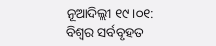ନୂଆଦିଲ୍ଲୀ ୧୯।୦୧: ବିଶ୍ୱର ସର୍ବବୃହତ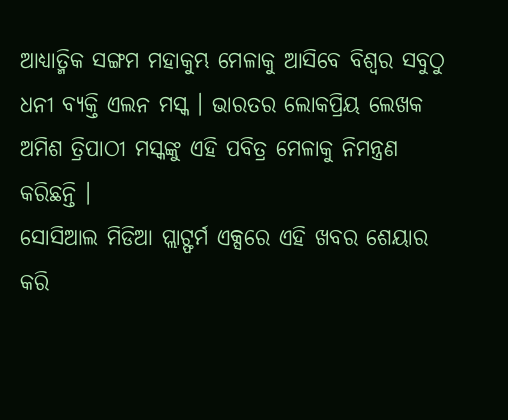ଆଧ୍ୟାତ୍ମିକ ସଙ୍ଗମ ମହାକୁମ୍ଭ ମେଳାକୁ ଆସିବେ ବିଶ୍ୱର ସବୁଠୁ ଧନୀ ବ୍ୟକ୍ତି ଏଲନ ମସ୍କ । ଭାରତର ଲୋକପ୍ରିୟ ଲେଖକ ଅମିଶ ତ୍ରିପାଠୀ ମସ୍କଙ୍କୁ ଏହି ପବିତ୍ର ମେଳାକୁ ନିମନ୍ତ୍ରଣ କରିଛନ୍ତି ।
ସୋସିଆଲ ମିଡିଆ ପ୍ଲାଟ୍ଫର୍ମ ଏକ୍ସରେ ଏହି ଖବର ଶେୟାର କରି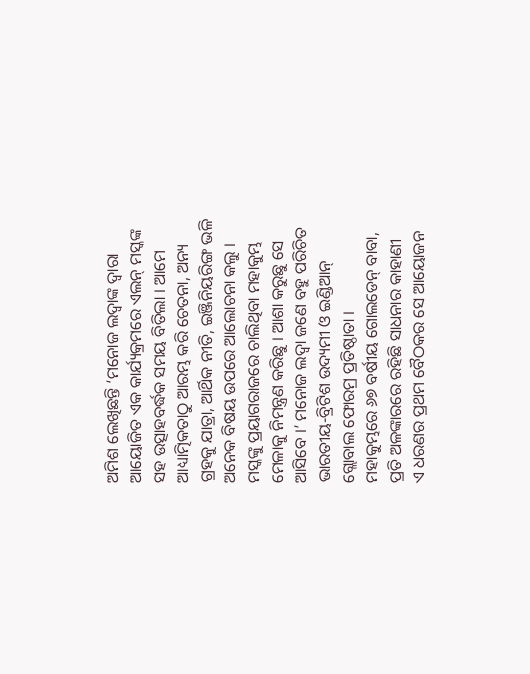ଅମିଶ ଲେଖିଛନ୍ତି ‘ମନୋଜ ଲଦ୍ୱାଙ୍କ ଦ୍ୱାରା ଆୟୋଜିତ ଏକ କାର୍ଯ୍ୟକ୍ରମରେ ଏଲନ୍ ମସ୍କଙ୍କ ସହ ଉତ୍ସାହବର୍ଦ୍ଧକ ସମୟ ବିତିଲା । ଆମେ ଆଧ୍ୟାତ୍ମିକତାଠୁ ଆରମ୍ଭ କରି ଚେତନା, ଅନ୍ୟ ଗ୍ରହକୁ ଯାତ୍ରା, ଆର୍ଥିକ ନୀତି, ଇଞ୍ଜିନିୟରିଙ୍ଗ ଭଳି ଅନେକ ବିଷୟ ଉପରେ ଆଲୋଚନା କଲୁ । ମସ୍କଙ୍କୁ ପ୍ରୟାଗରାଜରେ ଚାଲିଥିବା ମହାକୁମ୍ଭ ମେଳାକୁ ନିମନ୍ତ୍ରଣ କରିଛୁ । ଆଶା କରୁଛୁ ସେ ଆସିବେ ।’ ମନୋଜ ଲଦ୍ୱା ଜଣେ ବହୁ ପରିଚିତ ଭାରତୀୟ-ବ୍ରିଟିଶ ଉଦ୍ୟମୀ ଓ ଇଣ୍ଡିଆନ୍ ଗ୍ଲୋବାଲ ଫୋରମ୍ର ପ୍ରତିଷ୍ଠାତା ।
ମହାକୁମ୍ଭରେ ୬୭ ବର୍ଷୀୟ ଗୋଲଡେନ୍ ବାବା, ପ୍ରତି ଅଳଙ୍କାରରେ ରହିଛି ସାଧନାର କାହାଣୀ
ଏ ଧରଣର ପ୍ରଥମ ବୈଠକର ସେ ଆୟୋଜନ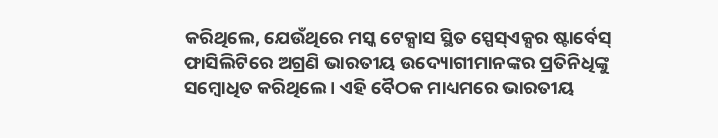କରିଥିଲେ, ଯେଉଁଥିରେ ମସ୍କ ଟେକ୍ସାସ ସ୍ଥିତ ସ୍ପେସ୍ଏକ୍ସର ଷ୍ଟାର୍ବେସ୍ ଫାସିଲିଟିରେ ଅଗ୍ରଣି ଭାରତୀୟ ଉଦ୍ୟୋଗୀମାନଙ୍କର ପ୍ରତିନିଧିଙ୍କୁ ସମ୍ବୋଧିତ କରିଥିଲେ । ଏହି ବୈଠକ ମାଧ୍ୟମରେ ଭାରତୀୟ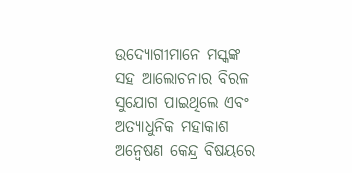ଉଦ୍ୟୋଗୀମାନେ ମସ୍କଙ୍କ ସହ ଆଲୋଚନାର ବିରଳ ସୁଯୋଗ ପାଇଥିଲେ ଏବଂ ଅତ୍ୟାଧୁନିକ ମହାକାଶ ଅନ୍ୱେଷଣ କେନ୍ଦ୍ର ବିଷୟରେ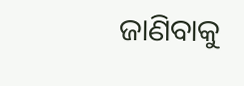ଜାଣିବାକୁ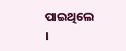ପାଇଥିଲେ ।